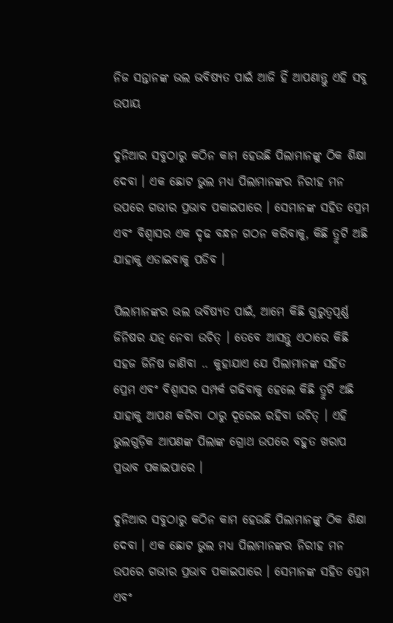ନିଜ ସନ୍ତାନଙ୍କ ଭଲ ଭବିଷ୍ୟତ ପାଇଁ ଆଜି ହିଁ ଆପଣାନ୍ତୁ ଏହି ସବୁ ଉପାୟ

ଦୁନିଆର ସବୁଠାରୁ କଠିନ କାମ ହେଉଛି ପିଲାମାନଙ୍କୁ ଠିକ ଶିକ୍ଷା ଦେବା । ଏକ ଛୋଟ ଭୁଲ ମଧ୍ୟ ପିଲାମାନଙ୍କର ନିରୀହ ମନ ଉପରେ ଗଭୀର ପ୍ରଭାବ ପକାଇପାରେ । ସେମାନଙ୍କ ସହିତ ପ୍ରେମ ଏବଂ ବିଶ୍ୱାସର ଏକ ଦୃଢ ବନ୍ଧନ ଗଠନ କରିବାକୁ, କିଛି ତ୍ରୁଟି ଅଛି ଯାହାକୁ ଏଡାଇବାକୁ ପଡିବ ।

ପିଲାମାନଙ୍କର ଭଲ ଭବିଷ୍ୟତ ପାଇଁ, ଆମେ କିଛି ଗୁରୁତ୍ୱପୂର୍ଣ୍ଣ ଜିନିଷର ଯତ୍ନ ନେବା ଉଚିତ୍ । ତେବେ ଆସନ୍ତୁ ଏଠାରେ କିଛି ସହଜ ଜିନିଷ ଜାଣିବା .. କୁହାଯାଏ ଯେ ପିଲାମାନଙ୍କ ସହିତ ପ୍ରେମ ଏବଂ ବିଶ୍ୱାସର ସମ୍ପର୍କ ଗଢିବାକୁ ହେଲେ କିଛି ତ୍ରୁଟି ଅଛି ଯାହାକୁ ଆପଣ କରିବା ଠାରୁ ଦୂରେଇ ରହିବା ଉଚିତ୍ । ଏହି ଭୁଲଗୁଡ଼ିକ ଆପଣଙ୍କ ପିଲାଙ୍କ ଗ୍ରୋଥ ଉପରେ ବହୁତ ଖରାପ ପ୍ରଭାବ ପକାଇପାରେ ।

ଦୁନିଆର ସବୁଠାରୁ କଠିନ କାମ ହେଉଛି ପିଲାମାନଙ୍କୁ ଠିକ ଶିକ୍ଷା ଦେବା । ଏକ ଛୋଟ ଭୁଲ ମଧ୍ୟ ପିଲାମାନଙ୍କର ନିରୀହ ମନ ଉପରେ ଗଭୀର ପ୍ରଭାବ ପକାଇପାରେ । ସେମାନଙ୍କ ସହିତ ପ୍ରେମ ଏବଂ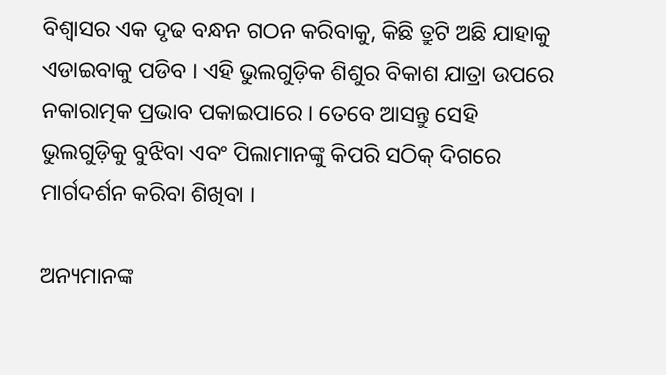ବିଶ୍ୱାସର ଏକ ଦୃଢ ବନ୍ଧନ ଗଠନ କରିବାକୁ, କିଛି ତ୍ରୁଟି ଅଛି ଯାହାକୁ ଏଡାଇବାକୁ ପଡିବ । ଏହି ଭୁଲଗୁଡ଼ିକ ଶିଶୁର ବିକାଶ ଯାତ୍ରା ଉପରେ ନକାରାତ୍ମକ ପ୍ରଭାବ ପକାଇପାରେ । ତେବେ ଆସନ୍ତୁ ସେହି ଭୁଲଗୁଡ଼ିକୁ ବୁଝିବା ଏବଂ ପିଲାମାନଙ୍କୁ କିପରି ସଠିକ୍ ଦିଗରେ ମାର୍ଗଦର୍ଶନ କରିବା ଶିଖିବା ।

ଅନ୍ୟମାନଙ୍କ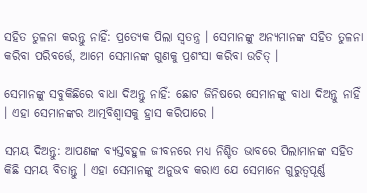ସହିତ ତୁଳନା କରନ୍ତୁ ନାହିଁ: ପ୍ରତ୍ୟେକ ପିଲା ସ୍ୱତନ୍ତ୍ର । ସେମାନଙ୍କୁ ଅନ୍ୟମାନଙ୍କ ସହିତ ତୁଳନା କରିବା ପରିବର୍ତ୍ତେ, ଆମେ ସେମାନଙ୍କ ଗୁଣକୁ ପ୍ରଶଂସା କରିବା ଉଚିତ୍ ।

ସେମାନଙ୍କୁ ସବୁକିଛିରେ ବାଧା ଦିଅନ୍ତୁ ନାହିଁ: ଛୋଟ ଜିନିଷରେ ସେମାନଙ୍କୁ ବାଧା ଦିଅନ୍ତୁ ନାହିଁ । ଏହା ସେମାନଙ୍କର ଆତ୍ମବିଶ୍ୱାସକୁ ହ୍ରାସ କରିପାରେ ।

ସମୟ ଦିଅନ୍ତୁ: ଆପଣଙ୍କ ବ୍ୟସ୍ତବହୁଳ ଜୀବନରେ ମଧ୍ୟ ନିଶ୍ଚିତ ଭାବରେ ପିଲାମାନଙ୍କ ସହିତ କିଛି ସମୟ ବିତାନ୍ତୁ । ଏହା ସେମାନଙ୍କୁ ଅନୁଭବ କରାଏ ଯେ ସେମାନେ ଗୁରୁତ୍ୱପୂର୍ଣ୍ଣ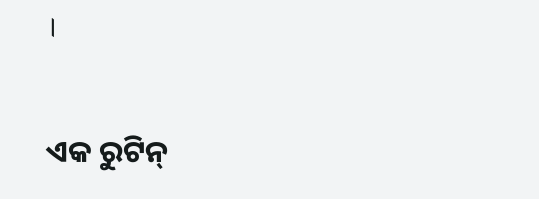।

ଏକ ରୁଟିନ୍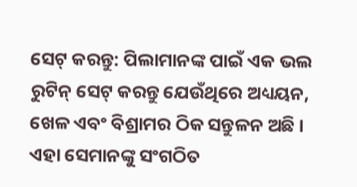ସେଟ୍ କରନ୍ତୁ: ପିଲାମାନଙ୍କ ପାଇଁ ଏକ ଭଲ ରୁଟିନ୍ ସେଟ୍ କରନ୍ତୁ ଯେଉଁଥିରେ ଅଧ୍ୟୟନ, ଖେଳ ଏବଂ ବିଶ୍ରାମର ଠିକ ସନ୍ତୁଳନ ଅଛି । ଏହା ସେମାନଙ୍କୁ ସଂଗଠିତ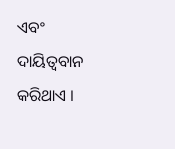ଏବଂ ଦାୟିତ୍ୱବାନ କରିଥାଏ ।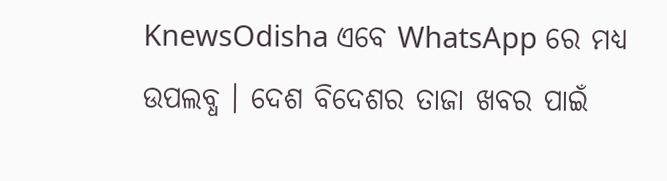KnewsOdisha ଏବେ WhatsApp ରେ ମଧ୍ୟ ଉପଲବ୍ଧ । ଦେଶ ବିଦେଶର ତାଜା ଖବର ପାଇଁ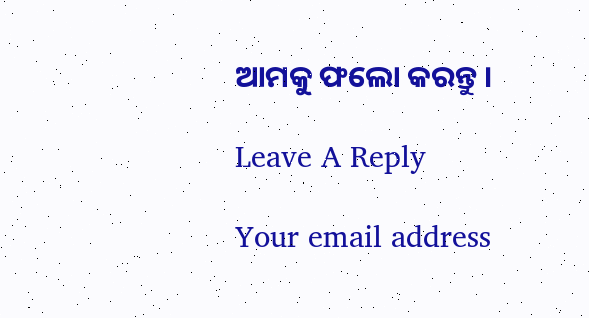ଆମକୁ ଫଲୋ କରନ୍ତୁ ।

Leave A Reply

Your email address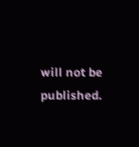will not be published.